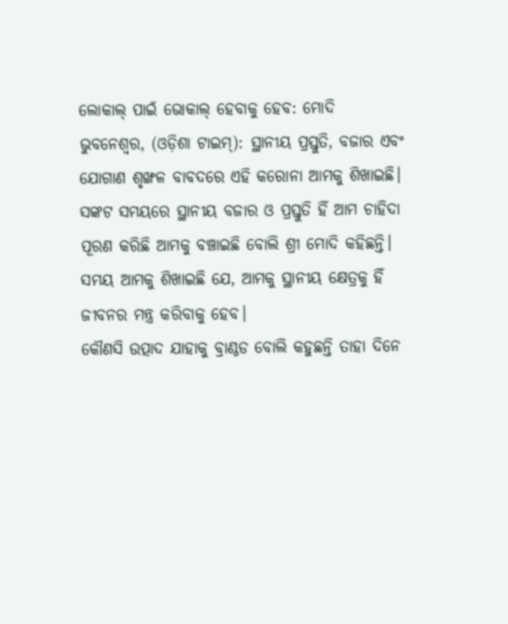ଲୋକାଲ୍ ପାଇଁ ଭୋକାଲ୍ ହେବାକୁ ହେବ: ମୋଦି
ଭୁବନେଶ୍ଵର, (ଓଡ଼ିଶା ଟାଇମ୍): ସ୍ଥାନୀୟ ପ୍ରସ୍ତୁତି, ବଜାର ଏବଂ ଯୋଗାଣ ଶୃଙ୍ଖଳ ବାବଦରେ ଏହି କରୋନା ଆମକୁ ଶିଖାଇଛି। ସଙ୍କଟ ସମୟରେ ସ୍ଥାନୀୟ ବଜାର ଓ ପ୍ରସ୍ତୁତି ହିଁ ଆମ ଚାହିଦା ପୂରଣ କରିଛି ଆମକୁ ବଞ୍ଚାଇଛି ବୋଲି ଶ୍ରୀ ମୋଦି କହିଛନ୍ତି। ସମୟ ଆମକୁ ଶିଖାଇଛି ଯେ, ଆମକୁ ସ୍ଥାନୀୟ କ୍ଷେତ୍ରକୁ ହିଁ ଜୀବନର ମନ୍ତ୍ର କରିବାକୁ ହେବ।
କୌଣସି ଉତ୍ପାଦ ଯାହାକୁ ବ୍ରାଣ୍ଠଡ ବୋଲି କହୁଛନ୍ତି ତାହା ଦିନେ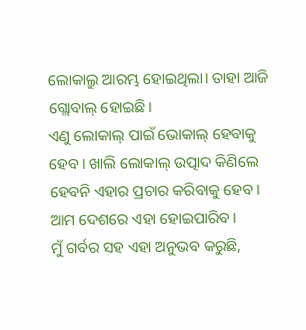ଲୋକାଲ୍ରୁ ଆରମ୍ଭ ହୋଇଥିଲା। ତାହା ଆଜି ଗ୍ଲୋବାଲ୍ ହୋଇଛି।
ଏଣୁ ଲୋକାଲ୍ ପାଇଁ ଭୋକାଲ୍ ହେବାକୁ ହେବ। ଖାଲି ଲୋକାଲ୍ ଉତ୍ପାଦ କିଣିଲେ ହେବନି ଏହାର ପ୍ରଚାର କରିବାକୁ ହେବ। ଆମ ଦେଶରେ ଏହା ହୋଇପାରିବ।
ମୁଁ ଗର୍ବର ସହ ଏହା ଅନୁଭବ କରୁଛି,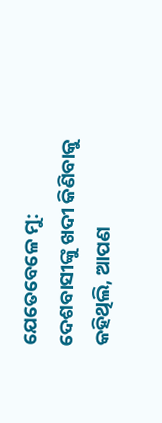ଯେତେବେଳେ ମୁ: ଦେଶବାସୀଙ୍କୁ ଖଦୀ କିଣିବାକୁ କହିଥିଲି, ଆପଣ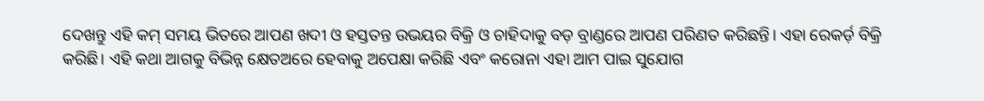ଦେଖନ୍ତୁ ଏହି କମ୍ ସମୟ ଭିତରେ ଆପଣ ଖଦୀ ଓ ହସ୍ତତନ୍ତ ଉଭୟର ବିକ୍ରି ଓ ଚାହିଦାକୁ ବଡ଼ ବ୍ରାଣ୍ଡରେ ଆପଣ ପରିଣତ କରିଛନ୍ତି। ଏହା ରେକର୍ଡ଼ ବିକ୍ରି କରିଛି। ଏହି କଥା ଆଗକୁ ବିଭିନ୍ନ କ୍ଷେତଅରେ ହେବାକୁ ଅପେକ୍ଷା କରିଛି ଏବଂ କରୋନା ଏହା ଆମ ପାଇ ସୁଯୋଗ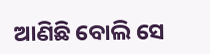ଆଣିଛି ବୋଲି ସେ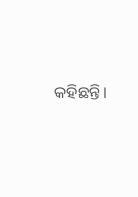କହିଛନ୍ତି।